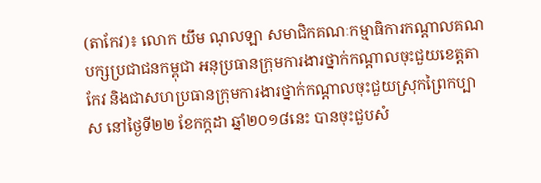(តាកែវ)៖ លោក យឹម ណុលឡា សមាជិកគណៈកម្មាធិការកណ្តាលគណបក្សប្រជាជនកម្ពុជា អនុប្រធានក្រុមការងារថ្នាក់កណ្តាលចុះជួយខេត្តតាកែវ និងជាសហប្រធានក្រុមការងារថ្នាក់កណ្តាលចុះជួយស្រុកព្រៃកប្បាស នៅថ្ងៃទី២២ ខែកក្កដា ឆ្នាំ២០១៨នេះ បានចុះជួបសំ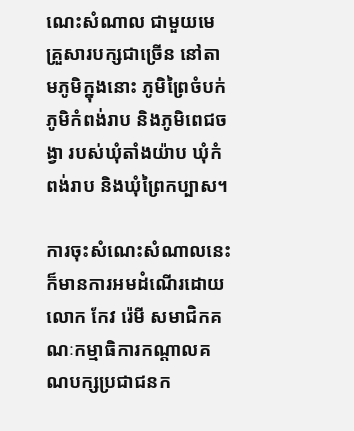ណេះសំណាល ជាមួយមេគ្រួសារបក្សជាច្រើន នៅតាមភូមិក្នុងនោះ ភូមិព្រៃចំបក់ ភូមិកំពង់រាប និងភូមិពេជចង្វា របស់ឃុំតាំងយ៉ាប ឃុំកំពង់រាប និងឃុំព្រៃកប្បាស។

ការចុះសំណេះសំណាលនេះ ក៏មានការអមដំណើរដោយលោក កែវ រ៉េមី សមាជិកគណៈកម្មាធិការកណ្តាលគណបក្សប្រជាជនក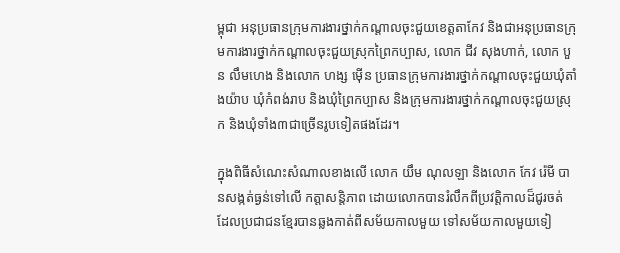ម្ពុជា អនុប្រធានក្រុមការងារថ្នាក់កណ្តាលចុះជួយខេត្តតាកែវ និងជាអនុប្រធានក្រុមការងារថ្នាក់កណ្តាលចុះជួយស្រុកព្រៃកប្បាស, លោក ជីវ សុងហាក់, លោក បួន លឹមហេង និងលោក ហង្ស ម៉ើន ប្រធានក្រុមការងារថ្នាក់កណ្តាលចុះជួយឃុំតាំងយ៉ាប ឃុំកំពង់រាប និងឃុំព្រៃកប្បាស និងក្រុមការងារថ្នាក់កណ្តាលចុះជួយស្រុក និងឃុំទាំង៣ជាច្រើនរូបទៀតផងដែរ។

ក្នុងពិធីសំណេះសំណាលខាងលើ លោក យឹម ណុលឡា និងលោក កែវ រ៉េមី បានសង្កត់ធ្ងន់ទៅលើ កត្ដាសន្តិភាព ដោយលោកបានរំលឹកពីប្រវត្តិកាលដ៏ជូរចត់ ដែលប្រជាជនខ្មែរបានឆ្លងកាត់ពីសម័យកាលមួយ ទៅសម័យកាលមួយទៀ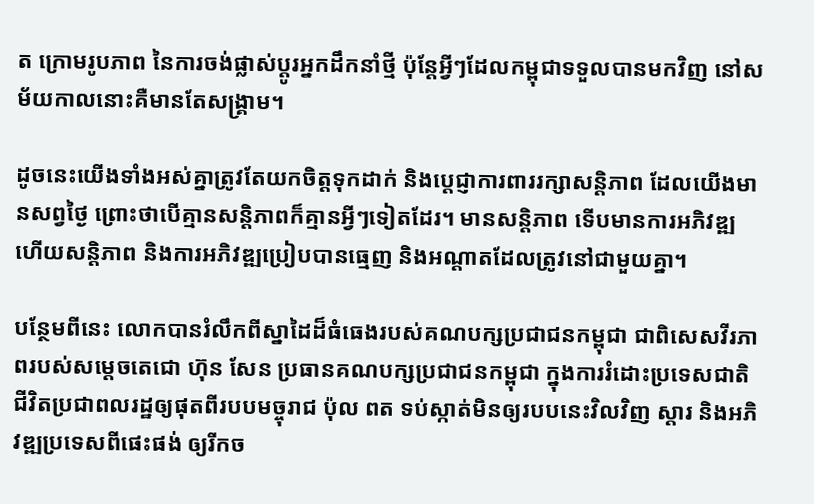ត ក្រោមរូបភាព នៃការចង់ផ្លាស់ប្តូរអ្នកដឹកនាំថ្មី ប៉ុន្តែអ្វីៗដែលកម្ពុជាទទួលបានមកវិញ នៅសម័យកាលនោះគឺមានតែសង្រ្គាម។

ដូចនេះយើងទាំងអស់គ្នាត្រូវតែយកចិត្តទុកដាក់ និងប្តេជ្ញាការពាររក្សាសន្តិភាព ដែលយើងមានសព្វថ្ងៃ ព្រោះថាបើគ្មានសន្តិភាពក៏គ្មានអ្វីៗទៀតដែរ។ មានសន្តិភាព ទើបមានការអភិវឌ្ឍ ហើយសន្តិភាព និងការអភិវឌ្ឍប្រៀបបានធ្មេញ និងអណ្តាតដែលត្រូវនៅជាមួយគ្នា។

បន្ថែមពីនេះ លោកបានរំលឹកពីស្នាដៃដ៏ធំធេងរបស់គណបក្សប្រជាជនកម្ពុជា ជាពិសេសវីរភាពរបស់សម្តេចតេជោ ហ៊ុន សែន ប្រធានគណបក្សប្រជាជនកម្ពុជា ក្នុងការរំដោះប្រទេសជាតិ ជីវិតប្រជាពលរដ្ឋឲ្យផុតពីរបបមច្ចុរាជ ប៉ុល ពត ទប់ស្កាត់មិនឲ្យរបបនេះវិលវិញ ស្តារ និងអភិវឌ្ឍប្រទេសពីផេះផង់ ឲ្យរីកច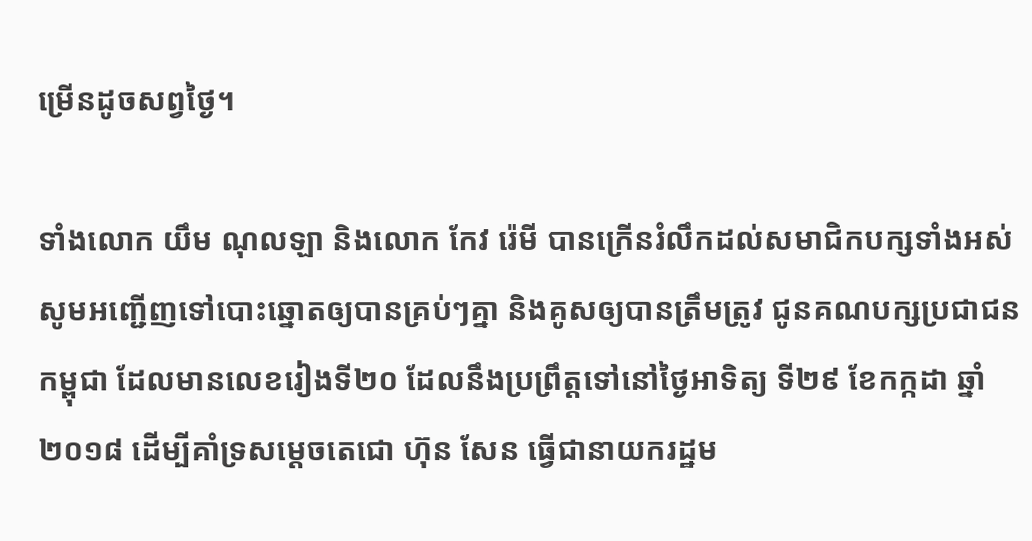ម្រើនដូចសព្វថ្ងៃ។

ទាំងលោក យឹម ណុលឡា និងលោក កែវ រ៉េមី បានក្រើនរំលឹកដល់សមាជិកបក្សទាំងអស់ សូមអញ្ជើញទៅបោះឆ្នោតឲ្យបានគ្រប់ៗគ្នា និងគូសឲ្យបានត្រឹមត្រូវ ជូនគណបក្សប្រជាជនកម្ពុជា ដែលមានលេខរៀងទី២០ ដែលនឹងប្រព្រឹត្តទៅនៅថ្ងៃអាទិត្យ ទី២៩ ខែកក្កដា ឆ្នាំ២០១៨ ដើម្បីគាំទ្រសម្តេចតេជោ ហ៊ុន សែន ធ្វើជានាយករដ្ឋម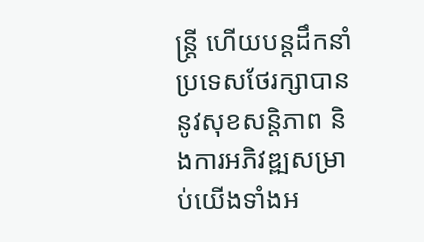ន្ត្រី ហើយបន្តដឹកនាំប្រទេសថែរក្សាបាននូវសុខសន្តិភាព និងការអភិវឌ្ឍសម្រាប់យើងទាំងអ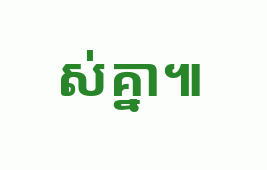ស់គ្នា៕